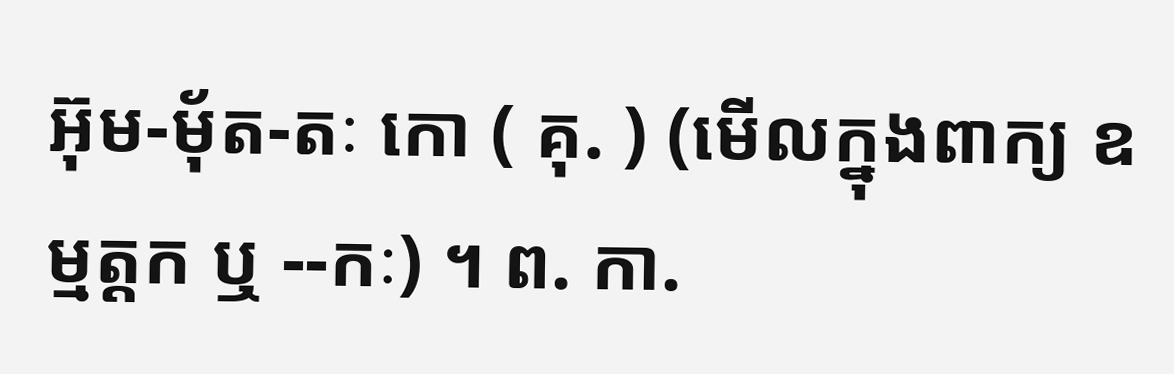អ៊ុម-មុ័ត-តៈ កោ ( គុ. ) (មើលក្នុងពាក្យ ឧម្មត្តក ឬ --កៈ) ។ ព. កា.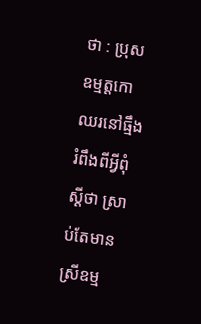ថា : ប្រុសឧម្មត្តកោឈរនៅធ្មឹង រំពឹងពីអ្វីពុំស្ដីថា ស្រាប់តែមានស្រីឧម្ម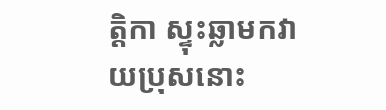ត្តិកា ស្ទុះឆ្លាមកវាយប្រុសនោះ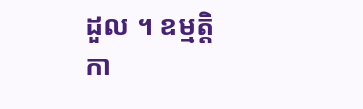ដួល ។ ឧម្មត្តិកា